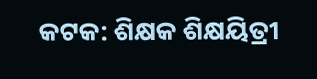କଟକ: ଶିକ୍ଷକ ଶିକ୍ଷୟିତ୍ରୀ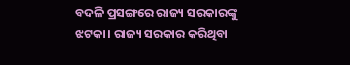ବଦଳି ପ୍ରସଙ୍ଗରେ ରାଜ୍ୟ ସରକାରଙ୍କୁ ଝଟକା। ରାଜ୍ୟ ସରକାର କରିଥିବା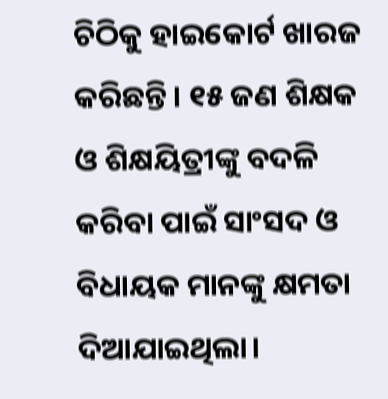ଚିଠିକୁ ହାଇକୋର୍ଟ ଖାରଜ କରିଛନ୍ତି। ୧୫ ଜଣ ଶିକ୍ଷକ ଓ ଶିକ୍ଷୟିତ୍ରୀଙ୍କୁ ବଦଳି କରିବା ପାଇଁ ସାଂସଦ ଓ ବିଧାୟକ ମାନଙ୍କୁ କ୍ଷମତା ଦିଆଯାଇଥିଲା।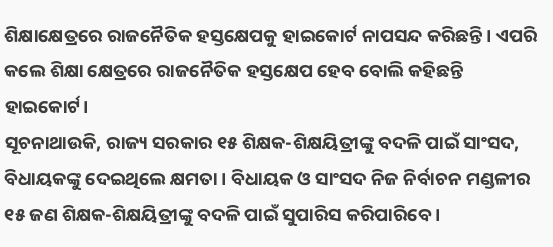ଶିକ୍ଷାକ୍ଷେତ୍ରରେ ରାଜନୈତିକ ହସ୍ତକ୍ଷେପକୁ ହାଇକୋର୍ଟ ନାପସନ୍ଦ କରିଛନ୍ତି। ଏପରି କଲେ ଶିକ୍ଷା କ୍ଷେତ୍ରରେ ରାଜନୈତିକ ହସ୍ତକ୍ଷେପ ହେବ ବୋଲି କହିଛନ୍ତି ହାଇକୋର୍ଟ।
ସୂଚନାଥାଉକି, ରାଜ୍ୟ ସରକାର ୧୫ ଶିକ୍ଷକ-ଶିକ୍ଷୟିତ୍ରୀଙ୍କୁ ବଦଳି ପାଇଁ ସାଂସଦ, ବିଧାୟକଙ୍କୁ ଦେଇଥିଲେ କ୍ଷମତା । ବିଧାୟକ ଓ ସାଂସଦ ନିଜ ନିର୍ବାଚନ ମଣ୍ଡଳୀର ୧୫ ଜଣ ଶିକ୍ଷକ-ଶିକ୍ଷୟିତ୍ରୀଙ୍କୁ ବଦଳି ପାଇଁ ସୁପାରିସ କରିପାରିବେ ।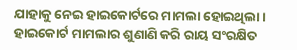ଯାହାକୁ ନେଇ ହାଇକୋର୍ଟରେ ମାମଲା ହୋଇଥିଲା । ହାଇକୋର୍ଟ ମାମଲାର ଶୁଣାଣି କରି ରାୟ ସଂରକ୍ଷିତ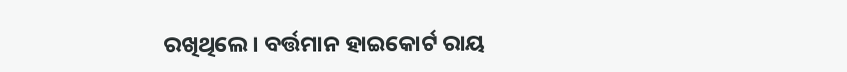ରଖିଥିଲେ । ବର୍ତ୍ତମାନ ହାଇକୋର୍ଟ ରାୟ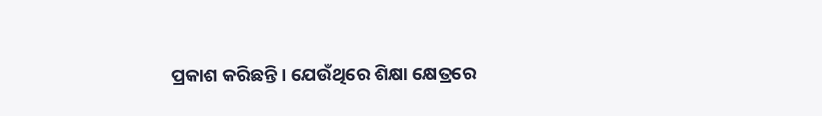ପ୍ରକାଶ କରିଛନ୍ତି। ଯେଉଁଥିରେ ଶିକ୍ଷା କ୍ଷେତ୍ରରେ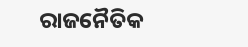ରାଜନୈତିକ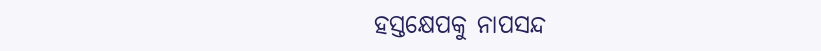ହସ୍ତକ୍ଷେପକୁ ନାପସନ୍ଦ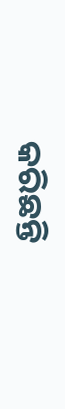କରିଛନ୍ତି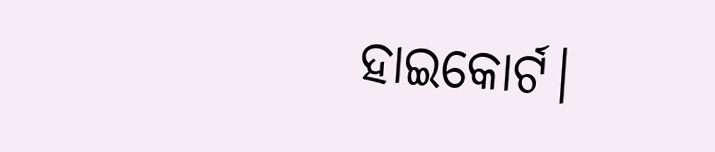ହାଇକୋର୍ଟ।